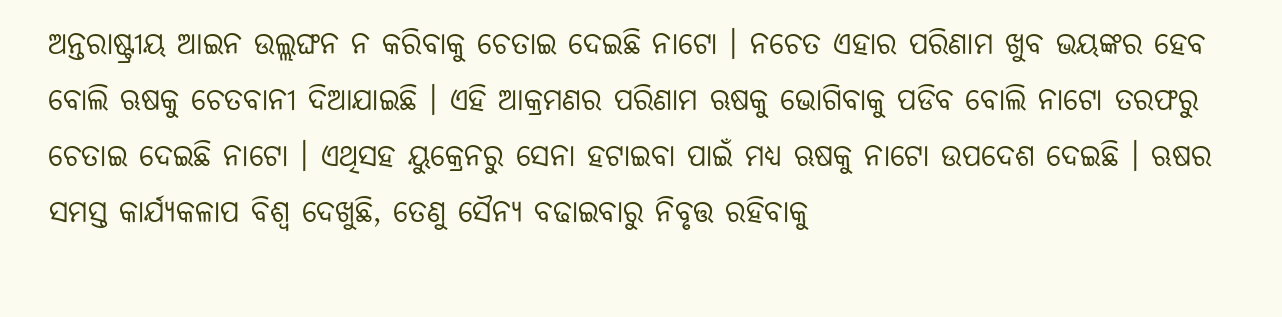ଅନ୍ତରାଷ୍ଟ୍ରୀୟ ଆଇନ ଉଲ୍ଲଙ୍ଘନ ନ କରିବାକୁ ଚେତାଇ ଦେଇଛି ନାଟୋ । ନଚେତ ଏହାର ପରିଣାମ ଖୁବ ଭୟଙ୍କର ହେବ ବୋଲି ଋଷକୁ ଚେତବାନୀ ଦିଆଯାଇଛି । ଏହି ଆକ୍ରମଣର ପରିଣାମ ଋଷକୁ ଭୋଗିବାକୁ ପଡିବ ବୋଲି ନାଟୋ ତରଫରୁ ଚେତାଇ ଦେଇଛି ନାଟୋ । ଏଥିସହ ୟୁକ୍ରେନରୁ ସେନା ହଟାଇବା ପାଇଁ ମଧ୍ୟ ଋଷକୁ ନାଟୋ ଉପଦେଶ ଦେଇଛି । ଋଷର ସମସ୍ତ କାର୍ଯ୍ୟକଳାପ ବିଶ୍ୱ ଦେଖୁଛି, ତେଣୁ ସୈନ୍ୟ ବଢାଇବାରୁ ନିବୃତ୍ତ ରହିବାକୁ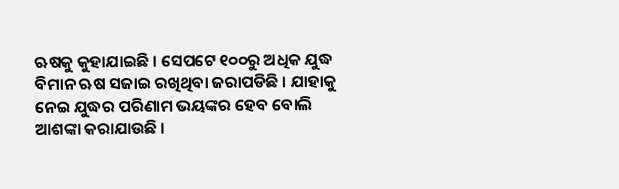ଋଷକୁ କୁହାଯାଇଛି । ସେପଟେ ୧୦୦ରୁ ଅଧିକ ଯୁଦ୍ଧ ବିମାନ ଋଷ ସଜାଇ ରଖିଥିବା ଜରାପଡିଛି । ଯାହାକୁ ନେଇ ଯୁଦ୍ଧର ପରିଣାମ ଭୟଙ୍କର ହେବ ବୋଲି ଆଶଙ୍କା କରାଯାଉଛି ।